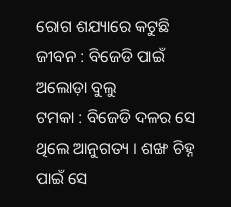ରୋଗ ଶଯ୍ୟାରେ କଟୁଛି ଜୀବନ : ବିଜେଡି ପାଇଁ ଅଲୋଡ଼ା ବୁଲୁ
ଟମକା : ବିଜେଡି ଦଳର ସେ ଥିଲେ ଆନୁଗତ୍ୟ । ଶଙ୍ଖ ଚିହ୍ନ ପାଇଁ ସେ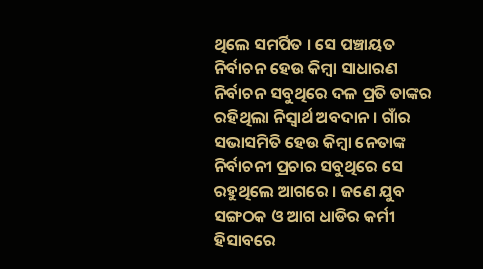ଥିଲେ ସମର୍ପିତ । ସେ ପଞ୍ଚାୟତ ନିର୍ବାଚନ ହେଉ କିମ୍ବା ସାଧାରଣ ନିର୍ବାଚନ ସବୁଥିରେ ଦଳ ପ୍ରତି ତାଙ୍କର ରହିଥିଲା ନିସ୍ୱାର୍ଥ ଅବଦାନ । ଗାଁର ସଭାସମିତି ହେଉ କିମ୍ବା ନେତାଙ୍କ ନିର୍ବାଚନୀ ପ୍ରଚାର ସବୁଥିରେ ସେ ରହୁଥିଲେ ଆଗରେ । ଜଣେ ଯୁବ ସଙ୍ଗଠକ ଓ ଆଗ ଧାଡିର କର୍ମୀ ହିସାବରେ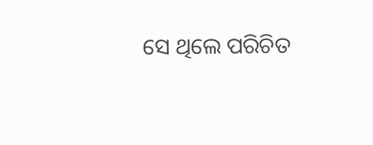ସେ ଥିଲେ ପରିଚିତ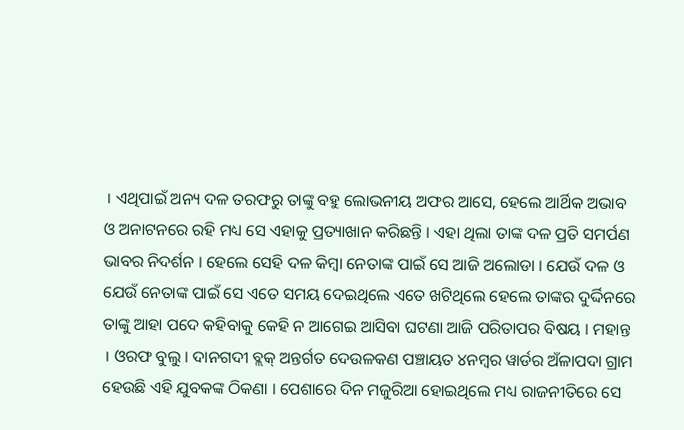। ଏଥିପାଇଁ ଅନ୍ୟ ଦଳ ତରଫରୁ ତାଙ୍କୁ ବହୁ ଲୋଭନୀୟ ଅଫର ଆସେ, ହେଲେ ଆର୍ଥିକ ଅଭାବ ଓ ଅନାଟନରେ ରହି ମଧ୍ୟ ସେ ଏହାକୁ ପ୍ରତ୍ୟାଖାନ କରିଛନ୍ତି । ଏହା ଥିଲା ତାଙ୍କ ଦଳ ପ୍ରତି ସମର୍ପଣ ଭାବର ନିଦର୍ଶନ । ହେଲେ ସେହି ଦଳ କିମ୍ବା ନେତାଙ୍କ ପାଇଁ ସେ ଆଜି ଅଲୋଡା । ଯେଉଁ ଦଳ ଓ ଯେଉଁ ନେତାଙ୍କ ପାଇଁ ସେ ଏତେ ସମୟ ଦେଇଥିଲେ ଏତେ ଖଟିଥିଲେ ହେଲେ ତାଙ୍କର ଦୁର୍ଦ୍ଦିନରେ ତାଙ୍କୁ ଆହା ପଦେ କହିବାକୁ କେହି ନ ଆଗେଇ ଆସିବା ଘଟଣା ଆଜି ପରିତାପର ବିଷୟ । ମହାନ୍ତ । ଓରଫ ବୁଲୁ । ଦାନଗଦୀ ବ୍ଲକ୍ ଅନ୍ତର୍ଗତ ଦେଉଳକଣ ପଞ୍ଚାୟତ ୪ନମ୍ବର ୱାର୍ଡର ଅଁଳାପଦା ଗ୍ରାମ ହେଉଛି ଏହି ଯୁବକଙ୍କ ଠିକଣା । ପେଶାରେ ଦିନ ମଜୁରିଆ ହୋଇଥିଲେ ମଧ୍ୟ ରାଜନୀତିରେ ସେ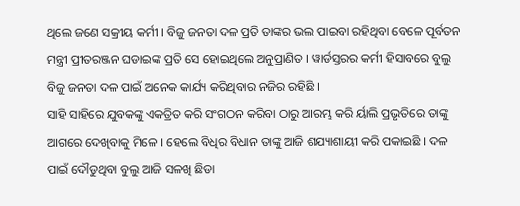ଥିଲେ ଜଣେ ସକ୍ରୀୟ କର୍ମୀ । ବିଜୁ ଜନତା ଦଳ ପ୍ରତି ତାଙ୍କର ଭଲ ପାଇବା ରହିଥିବା ବେଳେ ପୂର୍ବତନ ମନ୍ତ୍ରୀ ପ୍ରୀତରଞ୍ଜନ ଘଡାଇଙ୍କ ପ୍ରତି ସେ ହୋଇଥିଲେ ଅନୁପ୍ରାଣିତ । ୱାର୍ଡସ୍ତରର କର୍ମୀ ହିସାବରେ ବୁଲୁ ବିଜୁ ଜନତା ଦଳ ପାଇଁ ଅନେକ କାର୍ଯ୍ୟ କରିଥିବାର ନଜିର ରହିଛି ।
ସାହି ସାହିରେ ଯୁବକଙ୍କୁ ଏକତ୍ରିତ କରି ସଂଗଠନ କରିବା ଠାରୁ ଆରମ୍ଭ କରି ର୍ୟାଲି ପ୍ରଭୃତିରେ ତାଙ୍କୁ ଆଗରେ ଦେଖିବାକୁ ମିଳେ । ହେଲେ ବିଧିର ବିଧାନ ତାଙ୍କୁ ଆଜି ଶଯ୍ୟାଶାୟୀ କରି ପକାଇଛି । ଦଳ ପାଇଁ ଦୌଡୁଥିବା ବୁଲୁ ଆଜି ସଳଖି ଛିଡା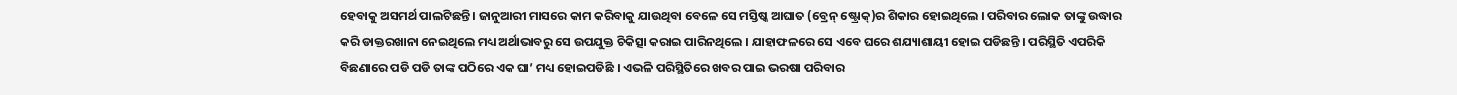ହେବାକୁ ଅସମର୍ଥ ପାଲଟିଛନ୍ତି । ଜାନୁଆରୀ ମାସରେ କାମ କରିବାକୁ ଯାଉଥିବା ବେଳେ ସେ ମସ୍ତିଷ୍କ ଆଘାତ (ବ୍ରେନ୍ ଷ୍ଟ୍ରୋକ୍)ର ଶିକାର ହୋଇଥିଲେ । ପରିବାର ଲୋକ ତାଙ୍କୁ ଉଦ୍ଧାର କରି ଡାକ୍ତରଖାନା ନେଇଥିଲେ ମଧ୍ୟ ଅର୍ଥାଭାବରୁ ସେ ଉପଯୁକ୍ତ ଚିକିତ୍ସା କରାଇ ପାରିନଥିଲେ । ଯାହାଫଳରେ ସେ ଏବେ ଘରେ ଶଯ୍ୟାଶାୟୀ ହୋଇ ପଡିଛନ୍ତି । ପରିସ୍ଥିତି ଏପରିକି ବିଛଣାରେ ପଡି ପଡି ତାଙ୍କ ପଠିରେ ଏକ ଘା’ ମଧ୍ୟ ହୋଇପଡିଛି । ଏଭଳି ପରିସ୍ଥିତିରେ ଖବର ପାଇ ଭରଷା ପରିବାର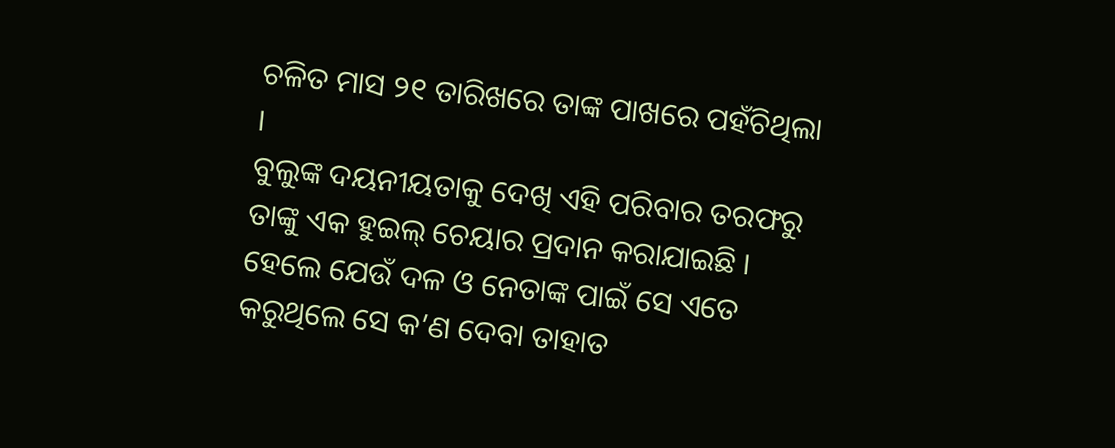ଚଳିତ ମାସ ୨୧ ତାରିଖରେ ତାଙ୍କ ପାଖରେ ପହଁଚିଥିଲା ।
ବୁଲୁଙ୍କ ଦୟନୀୟତାକୁ ଦେଖି ଏହି ପରିବାର ତରଫରୁ ତାଙ୍କୁ ଏକ ହୁଇଲ୍ ଚେୟାର ପ୍ରଦାନ କରାଯାଇଛି । ହେଲେ ଯେଉଁ ଦଳ ଓ ନେତାଙ୍କ ପାଇଁ ସେ ଏତେ କରୁଥିଲେ ସେ କ’ଣ ଦେବା ତାହାତ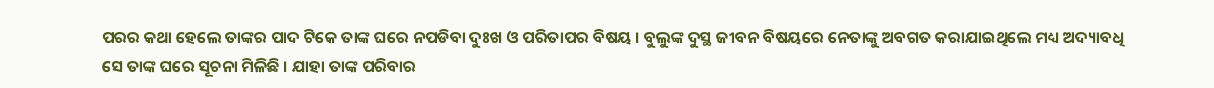ପରର କଥା ହେଲେ ତାଙ୍କର ପାଦ ଟିକେ ତାଙ୍କ ଘରେ ନପଡିବା ଦୁଃଖ ଓ ପରିତାପର ବିଷୟ । ବୁଲୁଙ୍କ ଦୁସ୍ଥ ଜୀବନ ବିଷୟରେ ନେତାଙ୍କୁ ଅବଗତ କରାଯାଇଥିଲେ ମଧ୍ୟ ଅଦ୍ୟାବଧି ସେ ତାଙ୍କ ଘରେ ସୂଚନା ମିଳିଛି । ଯାହା ତାଙ୍କ ପରିବାର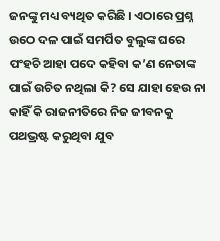ଜନଙ୍କୁ ମଧ୍ୟ ବ୍ୟଥିତ କରିଛି । ଏଠାରେ ପ୍ରଶ୍ନ ଉଠେ ଦଳ ପାଇଁ ସମର୍ପିତ ବୁଲୁଙ୍କ ଘରେ ପଂହଚି ଆହା ପଦେ କହିବା କ’ଣ ନେତାଙ୍କ ପାଇଁ ଉଚିତ ନଥିଲା କି? ସେ ଯାହା ହେଉ ନା କାହିଁ କି ରାଜନୀତିରେ ନିଜ ଜୀବନକୁ ପଥଭ୍ରଷ୍ଟ କରୁଥିବା ଯୁବ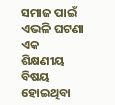ସମାଜ ପାଇଁ ଏଭଳି ଘଟଣା ଏକ ଶିକ୍ଷଣୀୟ ବିଷୟ ହୋଇଥିବା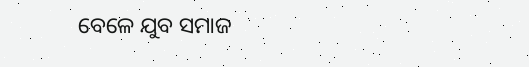ବେଳେ ଯୁବ ସମାଜ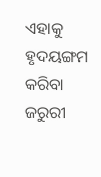ଏହାକୁ ହୃଦୟଙ୍ଗମ କରିବା ଜରୁରୀ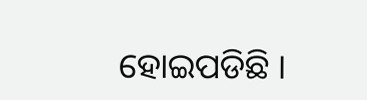ହୋଇପଡିଛି ।